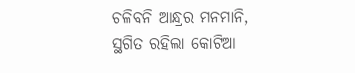ଚଳିବନି ଆନ୍ଧ୍ରର ମନମାନି, ସ୍ଥଗିତ ରହିଲା କୋଟିଆ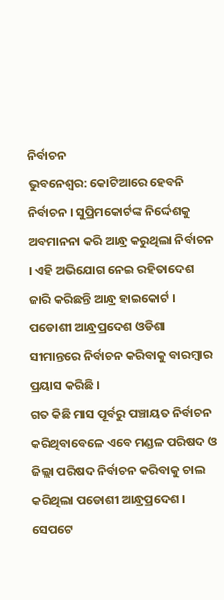ନିର୍ବାଚନ
ଭୁବନେଶ୍ୱର: କୋଟିଆରେ ହେବନି ନିର୍ବାଚନ । ସୁପ୍ରିମକୋର୍ଟଙ୍କ ନିର୍ଦ୍ଦେଶକୁ ଅବମାନନା କରି ଆନ୍ଧ୍ର କରୁଥିଲା ନିର୍ବାଚନ । ଏହି ଅଭିଯୋଗ ନେଇ ରହିତାଦେଶ ଜାରି କରିଛନ୍ତି ଆନ୍ଧ୍ର ହାଇକୋର୍ଟ । ପଡୋଶୀ ଆନ୍ଧ୍ରପ୍ରଦେଶ ଓଡିଶା ସୀମାନ୍ତରେ ନିର୍ବାଚନ କରିବାକୁ ବାରମ୍ବାର ପ୍ରୟାସ କରିଛି ।
ଗତ କିଛି ମାସ ପୂର୍ବରୁ ପଞ୍ଚାୟତ ନିର୍ବାଚନ କରିଥିବାବେଳେ ଏବେ ମଣ୍ଡଳ ପରିଷଦ ଓ ଜିଲ୍ଲା ପରିଷଦ ନିର୍ବାଚନ କରିବାକୁ ଚାଲ କରିଥିଲା ପଡୋଶୀ ଆନ୍ଧ୍ରପ୍ରଦେଶ । ସେପଟେ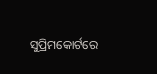ସୁପ୍ରିମକୋର୍ଟରେ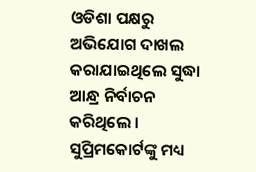ଓଡିଶା ପକ୍ଷରୁ ଅଭିଯୋଗ ଦାଖଲ କରାଯାଇଥିଲେ ସୁଦ୍ଧା ଆନ୍ଧ୍ର ନିର୍ବାଚନ କରିଥିଲେ । ସୁପ୍ରିମକୋର୍ଟଙ୍କୁ ମଧ୍ୟ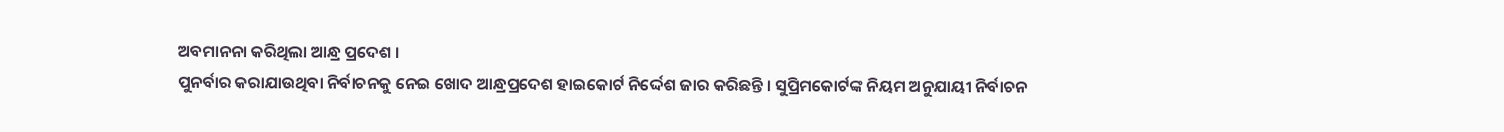ଅବମାନନା କରିଥିଲା ଆନ୍ଧ୍ର ପ୍ରଦେଶ ।
ପୁନର୍ବାର କରାଯାଉଥିବା ନିର୍ବାଚନକୁ ନେଇ ଖୋଦ ଆନ୍ଧ୍ରପ୍ରଦେଶ ହାଇକୋର୍ଟ ନିର୍ଦ୍ଦେଶ ଜାର କରିଛନ୍ତି । ସୁପ୍ରିମକୋର୍ଟଙ୍କ ନିୟମ ଅନୁଯାୟୀ ନିର୍ବାଚନ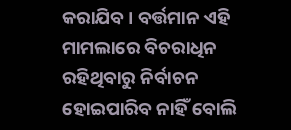କରାଯିବ । ବର୍ତ୍ତମାନ ଏହି ମାମଲାରେ ବିଚରାଧିନ ରହିଥିବାରୁ ନିର୍ବାଚନ ହୋଇପାରିବ ନାହିଁ ବୋଲି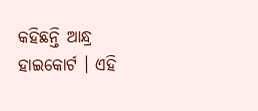କହିଛନ୍ତି ଆନ୍ଧ୍ର ହାଇକୋର୍ଟ । ଏହି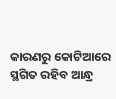କାରଣରୁ କୋଟିଆରେ ସ୍ଥଗିତ ରହିବ ଆନ୍ଧ୍ର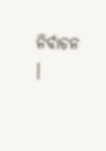ନିର୍ବାଚନ ।